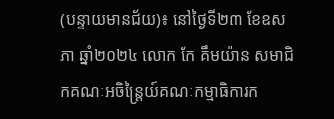(បន្ទាយមានជ័យ)៖ នៅថ្ងៃទី២៣ ខែឧសភា ឆ្នាំ២០២៤ លោក កែ គឹមយ៉ាន សមាជិកគណៈអចិន្ត្រៃយ៍គណៈកម្មាធិការក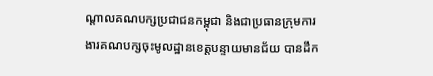ណ្ដាលគណបក្សប្រជាជនកម្ពុជា និងជាប្រធានក្រុមការងារគណបក្សចុះមូលដ្ឋានខេត្តបន្ទាយមានជ័យ បានដឹក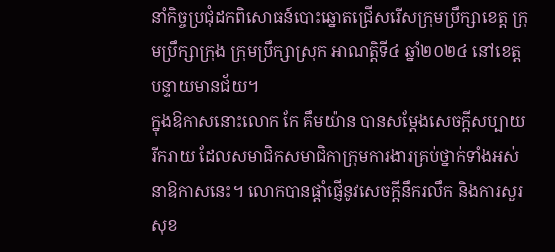នាំកិច្ចប្រជុំដកពិសោធន៍បោះឆ្នោតជ្រើសរើសក្រុមប្រឹក្សាខេត្ត ក្រុមប្រឹក្សាក្រុង ក្រុមប្រឹក្សាស្រុក អាណត្តិទី៤ ឆ្នាំ២០២៤ នៅខេត្តបន្ទាយមានជ័យ។
ក្នុងឱកាសនោះលោក កែ គឹមយ៉ាន បានសម្តែងសេចក្តីសប្បាយរីករាយ ដែលសមាជិកសមាជិកាក្រុមការងារគ្រប់ថ្នាក់ទាំងអស់នាឱកាសនេះ។ លោកបានផ្តាំផ្ញើនូវសេចក្តីនឹករលឹក និងការសួរសុខ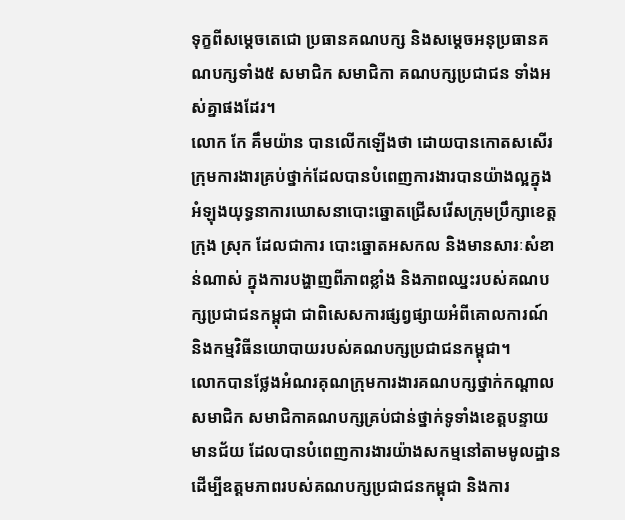ទុក្ខពីសម្តេចតេជោ ប្រធានគណបក្ស និងសម្តេចអនុប្រធានគណបក្សទាំង៥ សមាជិក សមាជិកា គណបក្សប្រជាជន ទាំងអស់គ្នាផងដែរ។
លោក កែ គឹមយ៉ាន បានលើកឡើងថា ដោយបានកោតសសើរក្រុមការងារគ្រប់ថ្នាក់ដែលបានបំពេញការងារបានយ៉ាងល្អក្នុងអំឡុងយុទ្ធនាការឃោសនាបោះឆ្នោតជ្រើសរើសក្រុមប្រឹក្សាខេត្ត ក្រុង ស្រុក ដែលជាការ បោះឆ្នោតអសកល និងមានសារៈសំខាន់ណាស់ ក្នុងការបង្ហាញពីភាពខ្លាំង និងភាពឈ្នះរបស់គណបក្សប្រជាជនកម្ពុជា ជាពិសេសការផ្សព្វផ្សាយអំពីគោលការណ៍ និងកម្មវិធីនយោបាយរបស់គណបក្សប្រជាជនកម្ពុជា។
លោកបានថ្លែងអំណរគុណក្រុមការងារគណបក្សថ្នាក់កណ្តាល សមាជិក សមាជិកាគណបក្សគ្រប់ជាន់ថ្នាក់ទូទាំងខេត្តបន្ទាយមានជ័យ ដែលបានបំពេញការងារយ៉ាងសកម្មនៅតាមមូលដ្ឋាន ដើម្បីឧត្តមភាពរបស់គណបក្សប្រជាជនកម្ពុជា និងការ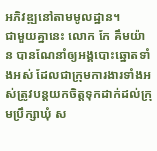អភិវឌ្ឍនៅតាមមូលដ្ឋាន។
ជាមួយគ្នានេះ លោក កែ គឹមយ៉ាន បានណែនាំឲ្យអង្គបោះឆ្នោតទាំងអស់ ដែលជាក្រុមការងារទាំងអស់ត្រូវបន្តយកចិត្តទុកដាក់ដល់ក្រុមប្រឹក្សាឃុំ ស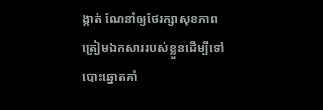ង្កាត់ ណែនាំឲ្យថែរក្សាសុខភាព ត្រៀមឯកសាររបស់ខ្លួនដើម្បីទៅបោះឆ្នោតគាំ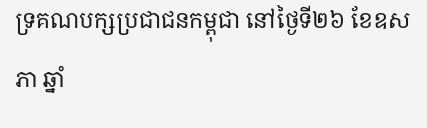ទ្រគណបក្សប្រជាជនកម្ពុជា នៅថ្ងៃទី២៦ ខែឧសភា ឆ្នាំ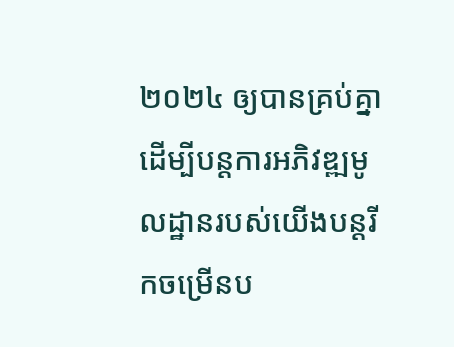២០២៤ ឲ្យបានគ្រប់គ្នា ដើម្បីបន្តការអភិវឌ្ឍមូលដ្ឋានរបស់យើងបន្តរីកចម្រើនប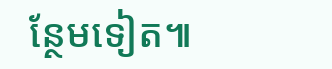ន្ថែមទៀត៕